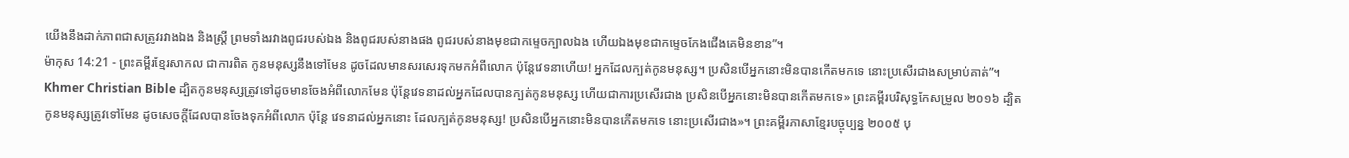យើងនឹងដាក់ភាពជាសត្រូវរវាងឯង និងស្ត្រី ព្រមទាំងរវាងពូជរបស់ឯង និងពូជរបស់នាងផង ពូជរបស់នាងមុខជាកម្ទេចក្បាលឯង ហើយឯងមុខជាកម្ទេចកែងជើងគេមិនខាន”។
ម៉ាកុស 14:21 - ព្រះគម្ពីរខ្មែរសាកល ជាការពិត កូនមនុស្សនឹងទៅមែន ដូចដែលមានសរសេរទុកមកអំពីលោក ប៉ុន្តែវេទនាហើយ! អ្នកដែលក្បត់កូនមនុស្ស។ ប្រសិនបើអ្នកនោះមិនបានកើតមកទេ នោះប្រសើរជាងសម្រាប់គាត់”។ Khmer Christian Bible ដ្បិតកូនមនុស្សត្រូវទៅដូចមានចែងអំពីលោកមែន ប៉ុន្ដែវេទនាដល់អ្នកដែលបានក្បត់កូនមនុស្ស ហើយជាការប្រសើរជាង ប្រសិនបើអ្នកនោះមិនបានកើតមកទេ» ព្រះគម្ពីរបរិសុទ្ធកែសម្រួល ២០១៦ ដ្បិតកូនមនុស្សត្រូវទៅមែន ដូចសេចក្តីដែលបានចែងទុកអំពីលោក ប៉ុន្តែ វេទនាដល់អ្នកនោះ ដែលក្បត់កូនមនុស្ស! ប្រសិនបើអ្នកនោះមិនបានកើតមកទេ នោះប្រសើរជាង»។ ព្រះគម្ពីរភាសាខ្មែរបច្ចុប្បន្ន ២០០៥ បុ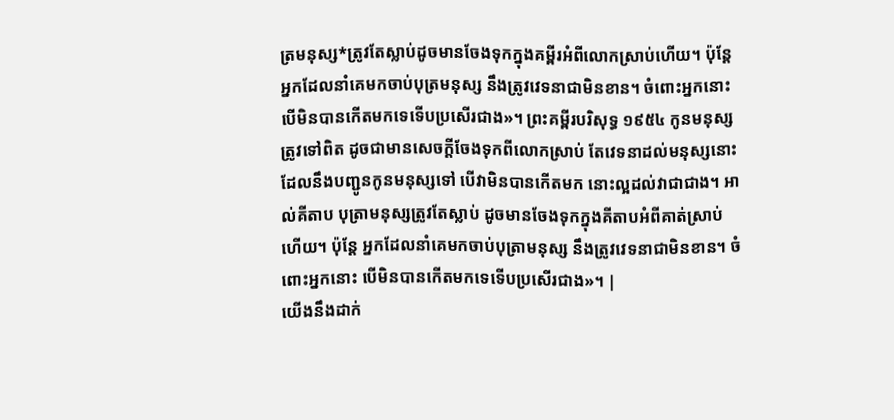ត្រមនុស្ស*ត្រូវតែស្លាប់ដូចមានចែងទុកក្នុងគម្ពីរអំពីលោកស្រាប់ហើយ។ ប៉ុន្តែ អ្នកដែលនាំគេមកចាប់បុត្រមនុស្ស នឹងត្រូវវេទនាជាមិនខាន។ ចំពោះអ្នកនោះ បើមិនបានកើតមកទេទើបប្រសើរជាង»។ ព្រះគម្ពីរបរិសុទ្ធ ១៩៥៤ កូនមនុស្សត្រូវទៅពិត ដូចជាមានសេចក្ដីចែងទុកពីលោកស្រាប់ តែវេទនាដល់មនុស្សនោះ ដែលនឹងបញ្ជូនកូនមនុស្សទៅ បើវាមិនបានកើតមក នោះល្អដល់វាជាជាង។ អាល់គីតាប បុត្រាមនុស្សត្រូវតែស្លាប់ ដូចមានចែងទុកក្នុងគីតាបអំពីគាត់ស្រាប់ហើយ។ ប៉ុន្ដែ អ្នកដែលនាំគេមកចាប់បុត្រាមនុស្ស នឹងត្រូវវេទនាជាមិនខាន។ ចំពោះអ្នកនោះ បើមិនបានកើតមកទេទើបប្រសើរជាង»។ |
យើងនឹងដាក់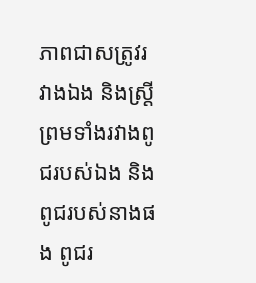ភាពជាសត្រូវរវាងឯង និងស្ត្រី ព្រមទាំងរវាងពូជរបស់ឯង និងពូជរបស់នាងផង ពូជរ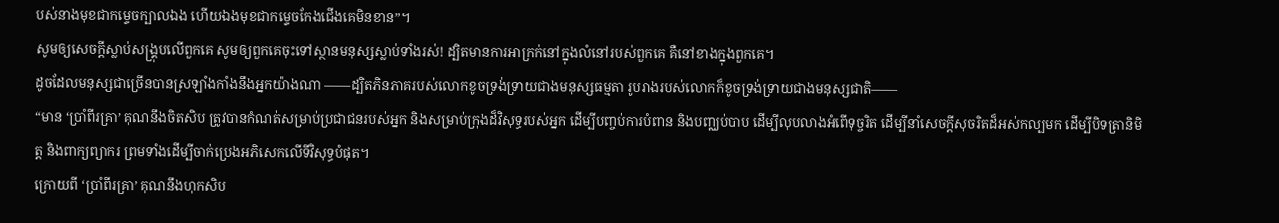បស់នាងមុខជាកម្ទេចក្បាលឯង ហើយឯងមុខជាកម្ទេចកែងជើងគេមិនខាន”។
សូមឲ្យសេចក្ដីស្លាប់សង្គ្រុបលើពួកគេ សូមឲ្យពួកគេចុះទៅស្ថានមនុស្សស្លាប់ទាំងរស់! ដ្បិតមានការអាក្រក់នៅក្នុងលំនៅរបស់ពួកគេ គឺនៅខាងក្នុងពួកគេ។
ដូចដែលមនុស្សជាច្រើនបានស្រឡាំងកាំងនឹងអ្នកយ៉ាងណា ——ដ្បិតភិនភាគរបស់លោកខូចទ្រង់ទ្រាយជាងមនុស្សធម្មតា រូបរាងរបស់លោកក៏ខូចទ្រង់ទ្រាយជាងមនុស្សជាតិ——
“មាន ‘ប្រាំពីរគ្រា’ គុណនឹងចិតសិប ត្រូវបានកំណត់សម្រាប់ប្រជាជនរបស់អ្នក និងសម្រាប់ក្រុងដ៏វិសុទ្ធរបស់អ្នក ដើម្បីបញ្ចប់ការបំពាន និងបញ្ឈប់បាប ដើម្បីលុបលាងអំពើទុច្ចរិត ដើម្បីនាំសេចក្ដីសុចរិតដ៏អស់កល្បមក ដើម្បីបិទត្រានិមិត្ត និងពាក្យព្យាករ ព្រមទាំងដើម្បីចាក់ប្រេងអភិសេកលើទីវិសុទ្ធបំផុត។
ក្រោយពី ‘ប្រាំពីរគ្រា’ គុណនឹងហុកសិប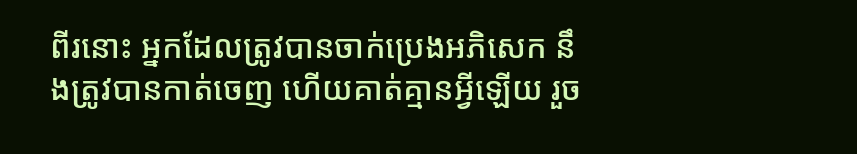ពីរនោះ អ្នកដែលត្រូវបានចាក់ប្រេងអភិសេក នឹងត្រូវបានកាត់ចេញ ហើយគាត់គ្មានអ្វីឡើយ រួច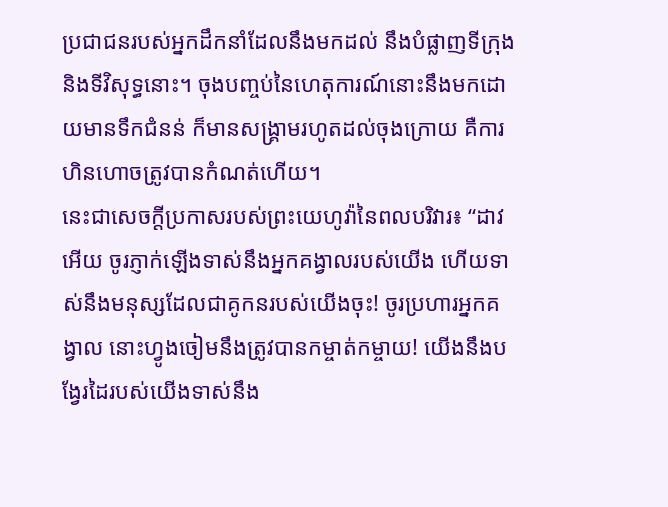ប្រជាជនរបស់អ្នកដឹកនាំដែលនឹងមកដល់ នឹងបំផ្លាញទីក្រុង និងទីវិសុទ្ធនោះ។ ចុងបញ្ចប់នៃហេតុការណ៍នោះនឹងមកដោយមានទឹកជំនន់ ក៏មានសង្គ្រាមរហូតដល់ចុងក្រោយ គឺការហិនហោចត្រូវបានកំណត់ហើយ។
នេះជាសេចក្ដីប្រកាសរបស់ព្រះយេហូវ៉ានៃពលបរិវារ៖ “ដាវអើយ ចូរភ្ញាក់ឡើងទាស់នឹងអ្នកគង្វាលរបស់យើង ហើយទាស់នឹងមនុស្សដែលជាគូកនរបស់យើងចុះ! ចូរប្រហារអ្នកគង្វាល នោះហ្វូងចៀមនឹងត្រូវបានកម្ចាត់កម្ចាយ! យើងនឹងបង្វែរដៃរបស់យើងទាស់នឹង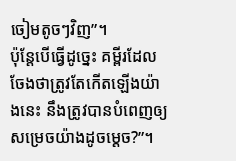ចៀមតូចៗវិញ”។
ប៉ុន្តែបើធ្វើដូច្នេះ គម្ពីរដែលចែងថាត្រូវតែកើតឡើងយ៉ាងនេះ នឹងត្រូវបានបំពេញឲ្យសម្រេចយ៉ាងដូចម្ដេច?”។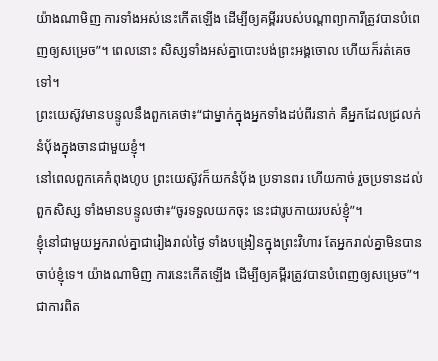យ៉ាងណាមិញ ការទាំងអស់នេះកើតឡើង ដើម្បីឲ្យគម្ពីររបស់បណ្ដាព្យាការីត្រូវបានបំពេញឲ្យសម្រេច”។ ពេលនោះ សិស្សទាំងអស់គ្នាបោះបង់ព្រះអង្គចោល ហើយក៏រត់គេចទៅ។
ព្រះយេស៊ូវមានបន្ទូលនឹងពួកគេថា៖“ជាម្នាក់ក្នុងអ្នកទាំងដប់ពីរនាក់ គឺអ្នកដែលជ្រលក់នំបុ័ងក្នុងចានជាមួយខ្ញុំ។
នៅពេលពួកគេកំពុងហូប ព្រះយេស៊ូវក៏យកនំប៉័ង ប្រទានពរ ហើយកាច់ រួចប្រទានដល់ពួកសិស្ស ទាំងមានបន្ទូលថា៖“ចូរទទួលយកចុះ នេះជារូបកាយរបស់ខ្ញុំ”។
ខ្ញុំនៅជាមួយអ្នករាល់គ្នាជារៀងរាល់ថ្ងៃ ទាំងបង្រៀនក្នុងព្រះវិហារ តែអ្នករាល់គ្នាមិនបានចាប់ខ្ញុំទេ។ យ៉ាងណាមិញ ការនេះកើតឡើង ដើម្បីឲ្យគម្ពីរត្រូវបានបំពេញឲ្យសម្រេច”។
ជាការពិត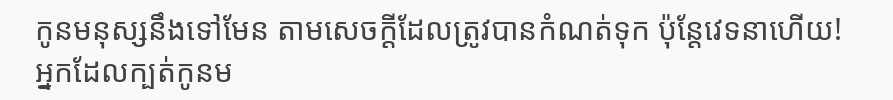កូនមនុស្សនឹងទៅមែន តាមសេចក្ដីដែលត្រូវបានកំណត់ទុក ប៉ុន្តែវេទនាហើយ! អ្នកដែលក្បត់កូនម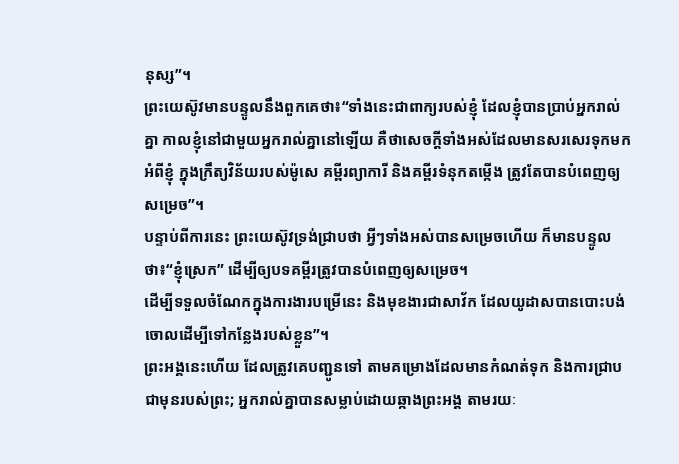នុស្ស”។
ព្រះយេស៊ូវមានបន្ទូលនឹងពួកគេថា៖“ទាំងនេះជាពាក្យរបស់ខ្ញុំ ដែលខ្ញុំបានប្រាប់អ្នករាល់គ្នា កាលខ្ញុំនៅជាមួយអ្នករាល់គ្នានៅឡើយ គឺថាសេចក្ដីទាំងអស់ដែលមានសរសេរទុកមកអំពីខ្ញុំ ក្នុងក្រឹត្យវិន័យរបស់ម៉ូសេ គម្ពីរព្យាការី និងគម្ពីរទំនុកតម្កើង ត្រូវតែបានបំពេញឲ្យសម្រេច”។
បន្ទាប់ពីការនេះ ព្រះយេស៊ូវទ្រង់ជ្រាបថា អ្វីៗទាំងអស់បានសម្រេចហើយ ក៏មានបន្ទូលថា៖“ខ្ញុំស្រេក” ដើម្បីឲ្យបទគម្ពីរត្រូវបានបំពេញឲ្យសម្រេច។
ដើម្បីទទួលចំណែកក្នុងការងារបម្រើនេះ និងមុខងារជាសាវ័ក ដែលយូដាសបានបោះបង់ចោលដើម្បីទៅកន្លែងរបស់ខ្លួន”។
ព្រះអង្គនេះហើយ ដែលត្រូវគេបញ្ជូនទៅ តាមគម្រោងដែលមានកំណត់ទុក និងការជ្រាបជាមុនរបស់ព្រះ; អ្នករាល់គ្នាបានសម្លាប់ដោយឆ្កាងព្រះអង្គ តាមរយៈ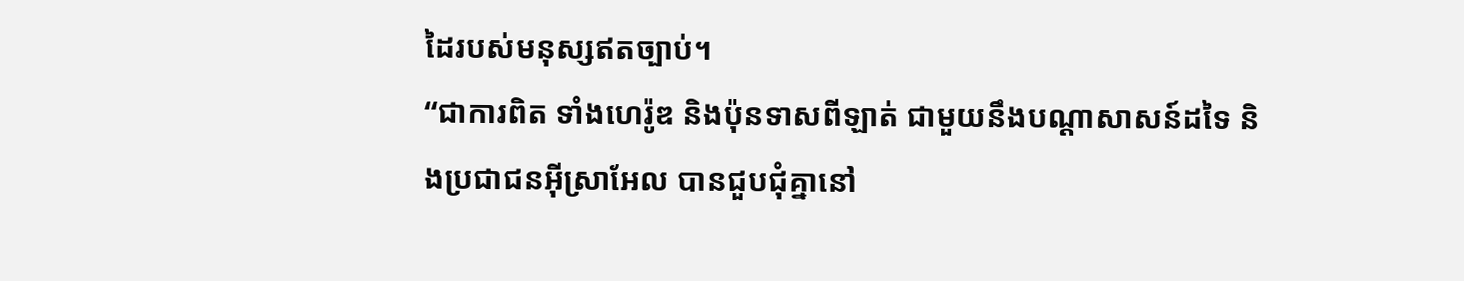ដៃរបស់មនុស្សឥតច្បាប់។
“ជាការពិត ទាំងហេរ៉ូឌ និងប៉ុនទាសពីឡាត់ ជាមួយនឹងបណ្ដាសាសន៍ដទៃ និងប្រជាជនអ៊ីស្រាអែល បានជួបជុំគ្នានៅ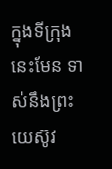ក្នុងទីក្រុងនេះមែន ទាស់នឹងព្រះយេស៊ូវ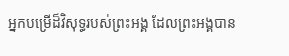អ្នកបម្រើដ៏វិសុទ្ធរបស់ព្រះអង្គ ដែលព្រះអង្គបាន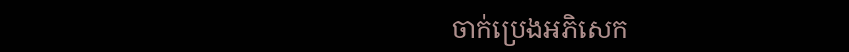ចាក់ប្រេងអភិសេក